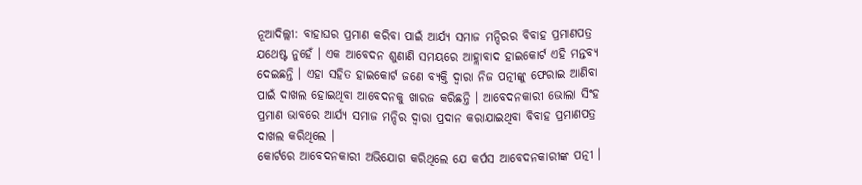ନୂଆଦିଲ୍ଲୀ: ବାହାଘର ପ୍ରମାଣ କରିବା ପାଇଁ ଆର୍ଯ୍ୟ ସମାଜ ମନ୍ଦିରର ବିବାହ ପ୍ରମାଣପତ୍ର ଯଥେଷ୍ଟ ନୁହେଁ । ଏକ ଆବେଦନ ଶୁଣାଣି ସମୟରେ ଆହ୍ଲାବାଦ ହାଇକୋର୍ଟ ଏହି ମନ୍ତବ୍ୟ ଦେଇଛନ୍ତି । ଏହା ସହିତ ହାଇକୋର୍ଟ ଜଣେ ବ୍ୟକ୍ତି ଦ୍ୱାରା ନିଜ ପତ୍ନୀଙ୍କୁ ଫେରାଇ ଆଣିବା ପାଇଁ ଦାଖଲ ହୋଇଥିବା ଆବେଦନକୁ ଖାରଜ କରିଛନ୍ତି । ଆବେଦନକାରୀ ଭୋଲା ସିଂହ ପ୍ରମାଣ ଭାବରେ ଆର୍ଯ୍ୟ ସମାଜ ମନ୍ଦିର ଦ୍ୱାରା ପ୍ରଦାନ କରାଯାଇଥିବା ବିବାହ ପ୍ରମାଣପତ୍ର ଦାଖଲ କରିଥିଲେ ।
କୋର୍ଟରେ ଆବେଦନକାରୀ ଅଭିଯୋଗ କରିଥିଲେ ଯେ କର୍ପସ ଆବେଦନକାରୀଙ୍କ ପତ୍ନୀ ।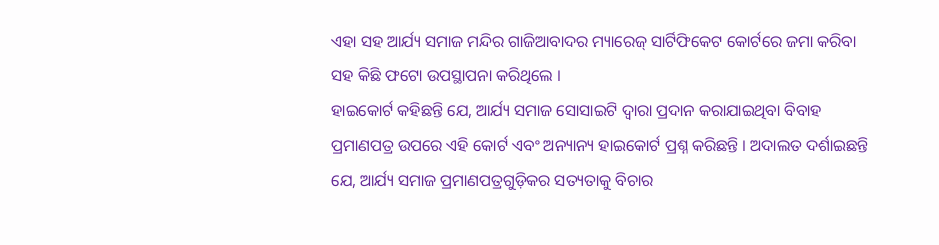ଏହା ସହ ଆର୍ଯ୍ୟ ସମାଜ ମନ୍ଦିର ଗାଜିଆବାଦର ମ୍ୟାରେଜ୍ ସାର୍ଟିଫିକେଟ କୋର୍ଟରେ ଜମା କରିବା ସହ କିଛି ଫଟୋ ଉପସ୍ଥାପନା କରିଥିଲେ ।
ହାଇକୋର୍ଟ କହିଛନ୍ତି ଯେ, ଆର୍ଯ୍ୟ ସମାଜ ସୋସାଇଟି ଦ୍ୱାରା ପ୍ରଦାନ କରାଯାଇଥିବା ବିବାହ ପ୍ରମାଣପତ୍ର ଉପରେ ଏହି କୋର୍ଟ ଏବଂ ଅନ୍ୟାନ୍ୟ ହାଇକୋର୍ଟ ପ୍ରଶ୍ନ କରିଛନ୍ତି । ଅଦାଲତ ଦର୍ଶାଇଛନ୍ତି ଯେ, ଆର୍ଯ୍ୟ ସମାଜ ପ୍ରମାଣପତ୍ରଗୁଡ଼ିକର ସତ୍ୟତାକୁ ବିଚାର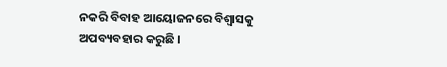ନକରି ବିବାହ ଆୟୋଜନରେ ବିଶ୍ୱାସକୁ ଅପବ୍ୟବହାର କରୁଛି ।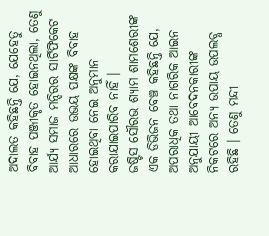ଅଦାଲତ କହିଛନ୍ତି ଯେ, ଯେହେତୁ ବିବାହ ପଞ୍ଜୀକୃତ ହୋଇନଥିଲା, ତେଣୁ ଆର୍ଯ୍ୟ ସମାଜ ମନ୍ଦିରର ସାର୍ଟିଫିକେଟ ଆଧାରରେ ଉଭୟ ପକ୍ଷଙ୍କ ବିବାହ ହୋଇଥିବା ନେଇ ଅନୁମାନ କରାଯାଇପାରିବ ନାହିଁ ।
ଜଷ୍ଟିସ ସୌରଭ ଶ୍ୟାମ ଶାମଶେରୀଙ୍କ ଏକ ଡିଭିଜନ ବେଞ୍ଚ କହିଛନ୍ତି ଯେ, ଅପରାଧିକ ତଥା ନାଗରିକ ଆଇନ ଅନୁଯାୟୀ ଆବେଦନକାରୀଙ୍କ ନିକଟରେ ଅନ୍ୟ ଉପାୟ ଉପଲବ୍ଧ ରହିଛି । ତେଣୁ ମନ୍ଦୀ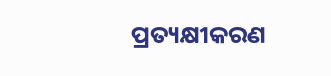ପ୍ରତ୍ୟକ୍ଷୀକରଣ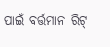ପାଇଁ ବର୍ତ୍ତମାନ ରିଟ୍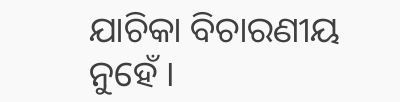ଯାଚିକା ବିଚାରଣୀୟ ନୁହେଁ ।